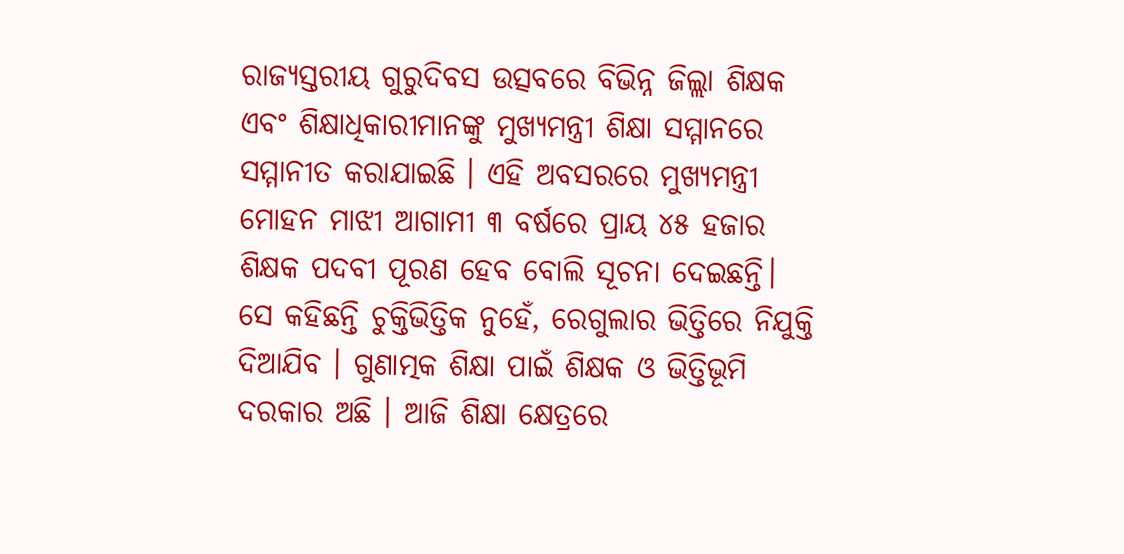ରାଜ୍ୟସ୍ତରୀୟ ଗୁରୁଦିବସ ଉତ୍ସବରେ ବିଭିନ୍ନ ଜିଲ୍ଲା ଶିକ୍ଷକ ଏବଂ ଶିକ୍ଷାଧିକାରୀମାନଙ୍କୁ ମୁଖ୍ୟମନ୍ତ୍ରୀ ଶିକ୍ଷା ସମ୍ମାନରେ ସମ୍ମାନୀତ କରାଯାଇଛି । ଏହି ଅବସରରେ ମୁଖ୍ୟମନ୍ତ୍ରୀ ମୋହନ ମାଝୀ ଆଗାମୀ ୩ ବର୍ଷରେ ପ୍ରାୟ ୪୫ ହଜାର ଶିକ୍ଷକ ପଦବୀ ପୂରଣ ହେବ ବୋଲି ସୂଚନା ଦେଇଛନ୍ତି। ସେ କହିଛନ୍ତି ଚୁକ୍ତିଭିତ୍ତିକ ନୁହେଁ, ରେଗୁଲାର ଭିତ୍ତିରେ ନିଯୁକ୍ତି ଦିଆଯିବ । ଗୁଣାତ୍ମକ ଶିକ୍ଷା ପାଇଁ ଶିକ୍ଷକ ଓ ଭିତ୍ତିଭୂମି ଦରକାର ଅଛି । ଆଜି ଶିକ୍ଷା କ୍ଷେତ୍ରରେ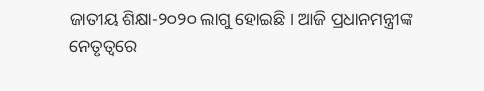ଜାତୀୟ ଶିକ୍ଷା-୨୦୨୦ ଲାଗୁ ହୋଇଛି । ଆଜି ପ୍ରଧାନମନ୍ତ୍ରୀଙ୍କ ନେତୃତ୍ଵରେ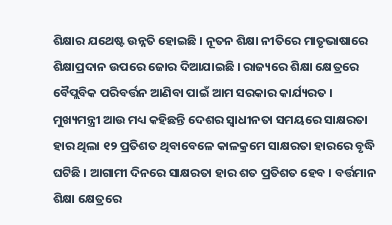ଶିକ୍ଷାର ଯଥେଷ୍ଟ ଉନ୍ନତି ହୋଇଛି । ନୂତନ ଶିକ୍ଷା ନୀତିରେ ମାତୃଭାଷାରେ ଶିକ୍ଷାପ୍ରଦାନ ଉପରେ ଜୋର ଦିଆଯାଇଛି । ରାଜ୍ୟରେ ଶିକ୍ଷା କ୍ଷେତ୍ରରେ ବୈପ୍ଲବିକ ପରିବର୍ତ୍ତନ ଆଣିବା ପାଇଁ ଆମ ସରକାର କାର୍ଯ୍ୟରତ । ମୁଖ୍ୟମନ୍ତ୍ରୀ ଆଉ ମଧ୍ୟ କହିଛନ୍ତି ଦେଶର ସ୍ଵାଧୀନତା ସମୟରେ ସାକ୍ଷରତା ହାର ଥିଲା ୧୨ ପ୍ରତିଶତ ଥିବାବେଳେ କାଳକ୍ରମେ ସାକ୍ଷରତା ହାରରେ ବୃଦ୍ଧି ଘଟିଛି । ଆଗାମୀ ଦିନରେ ସାକ୍ଷରତା ହାର ଶତ ପ୍ରତିଶତ ହେବ । ବର୍ତ୍ତମାନ ଶିକ୍ଷା କ୍ଷେତ୍ରରେ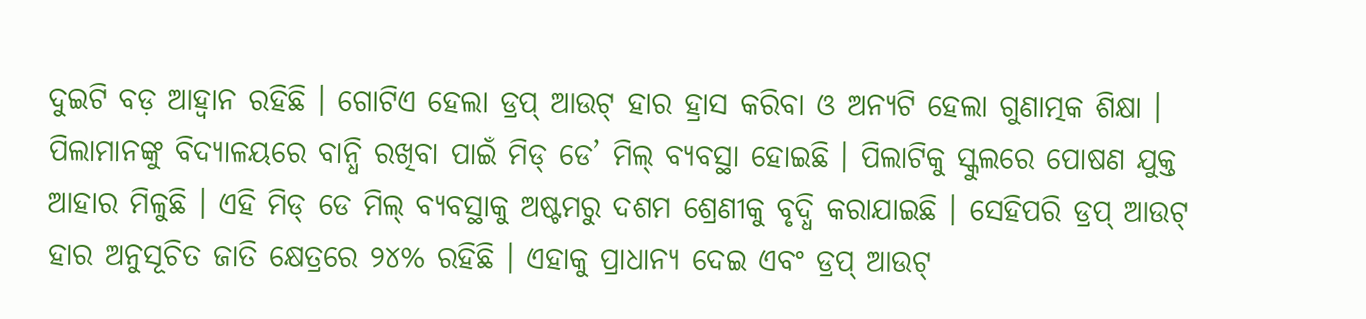ଦୁଇଟି ବଡ଼ ଆହ୍ୱାନ ରହିଛି । ଗୋଟିଏ ହେଲା ଡ୍ରପ୍ ଆଉଟ୍ ହାର ହ୍ରାସ କରିବା ଓ ଅନ୍ୟଟି ହେଲା ଗୁଣାତ୍ମକ ଶିକ୍ଷା । ପିଲାମାନଙ୍କୁ ବିଦ୍ୟାଳୟରେ ବାନ୍ଧି ରଖିବା ପାଇଁ ମିଡ୍ ଡେ’ ମିଲ୍ ବ୍ୟବସ୍ଥା ହୋଇଛି । ପିଲାଟିକୁ ସ୍କୁଲରେ ପୋଷଣ ଯୁକ୍ତ ଆହାର ମିଳୁଛି । ଏହି ମିଡ୍ ଡେ ମିଲ୍ ବ୍ୟବସ୍ଥାକୁ ଅଷ୍ଟମରୁ ଦଶମ ଶ୍ରେଣୀକୁ ବୃଦ୍ଧି କରାଯାଇଛି । ସେହିପରି ଡ୍ରପ୍ ଆଉଟ୍ ହାର ଅନୁସୂଚିତ ଜାତି କ୍ଷେତ୍ରରେ ୨୪% ରହିଛି । ଏହାକୁ ପ୍ରାଧାନ୍ୟ ଦେଇ ଏବଂ ଡ୍ରପ୍ ଆଉଟ୍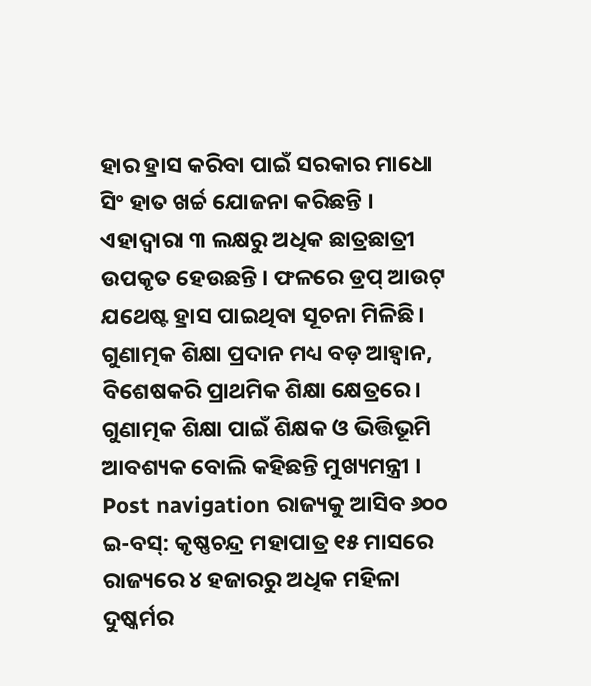ହାର ହ୍ରାସ କରିବା ପାଇଁ ସରକାର ମାଧୋ ସିଂ ହାତ ଖର୍ଚ୍ଚ ଯୋଜନା କରିଛନ୍ତି । ଏହାଦ୍ବାରା ୩ ଲକ୍ଷରୁ ଅଧିକ ଛାତ୍ରଛାତ୍ରୀ ଉପକୃତ ହେଉଛନ୍ତି । ଫଳରେ ଡ୍ରପ୍ ଆଉଟ୍ ଯଥେଷ୍ଟ ହ୍ରାସ ପାଇଥିବା ସୂଚନା ମିଳିଛି। ଗୁଣାତ୍ମକ ଶିକ୍ଷା ପ୍ରଦାନ ମଧ୍ୟ ବଡ଼ ଆହ୍ବାନ, ବିଶେଷକରି ପ୍ରାଥମିକ ଶିକ୍ଷା କ୍ଷେତ୍ରରେ। ଗୁଣାତ୍ମକ ଶିକ୍ଷା ପାଇଁ ଶିକ୍ଷକ ଓ ଭିତ୍ତିଭୂମି ଆବଶ୍ୟକ ବୋଲି କହିଛନ୍ତି ମୁଖ୍ୟମନ୍ତ୍ରୀ । Post navigation ରାଜ୍ୟକୁ ଆସିବ ୬୦୦ ଇ-ବସ୍: କୃଷ୍ଣଚନ୍ଦ୍ର ମହାପାତ୍ର ୧୫ ମାସରେ ରାଜ୍ୟରେ ୪ ହଜାରରୁ ଅଧିକ ମହିଳା ଦୁଷ୍କର୍ମର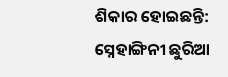ଶିକାର ହୋଇଛନ୍ତି: ସ୍ନେହାଙ୍ଗିନୀ ଛୁରିଆ